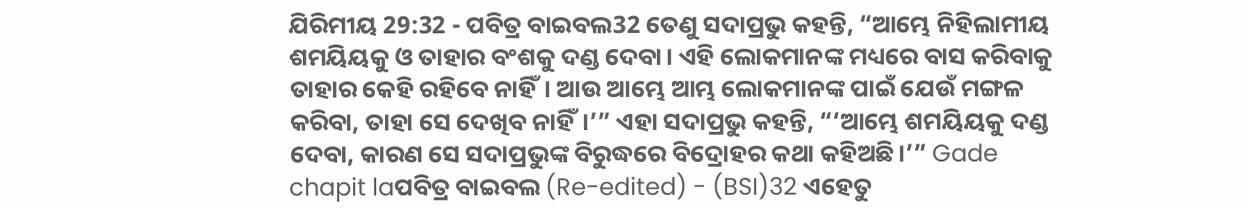ଯିରିମୀୟ 29:32 - ପବିତ୍ର ବାଇବଲ32 ତେଣୁ ସଦାପ୍ରଭୁ କହନ୍ତି, “ଆମ୍ଭେ ନିହିଲାମୀୟ ଶମୟିୟକୁ ଓ ତାହାର ବଂଶକୁ ଦଣ୍ଡ ଦେବା। ଏହି ଲୋକମାନଙ୍କ ମଧ୍ୟରେ ବାସ କରିବାକୁ ତାହାର କେହି ରହିବେ ନାହିଁ। ଆଉ ଆମ୍ଭେ ଆମ୍ଭ ଲୋକମାନଙ୍କ ପାଇଁ ଯେଉଁ ମଙ୍ଗଳ କରିବା, ତାହା ସେ ଦେଖିବ ନାହିଁ।’” ଏହା ସଦାପ୍ରଭୁ କହନ୍ତି, “‘ଆମ୍ଭେ ଶମୟିୟକୁ ଦଣ୍ଡ ଦେବା, କାରଣ ସେ ସଦାପ୍ରଭୁଙ୍କ ବିରୁଦ୍ଧରେ ବିଦ୍ରୋହର କଥା କହିଅଛି।’” Gade chapit laପବିତ୍ର ବାଇବଲ (Re-edited) - (BSI)32 ଏହେତୁ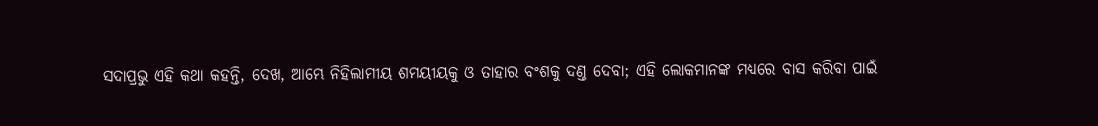ସଦାପ୍ରଭୁ ଏହି କଥା କହନ୍ତି, ଦେଖ, ଆମ୍ଭେ ନିହିଲାମୀୟ ଶମୟୀୟକୁ ଓ ତାହାର ବଂଶକୁ ଦଣ୍ତ ଦେବା; ଏହି ଲୋକମାନଙ୍କ ମଧ୍ୟରେ ବାସ କରିବା ପାଇଁ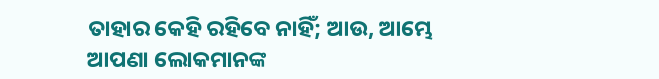ତାହାର କେହି ରହିବେ ନାହିଁ; ଆଉ, ଆମ୍ଭେ ଆପଣା ଲୋକମାନଙ୍କ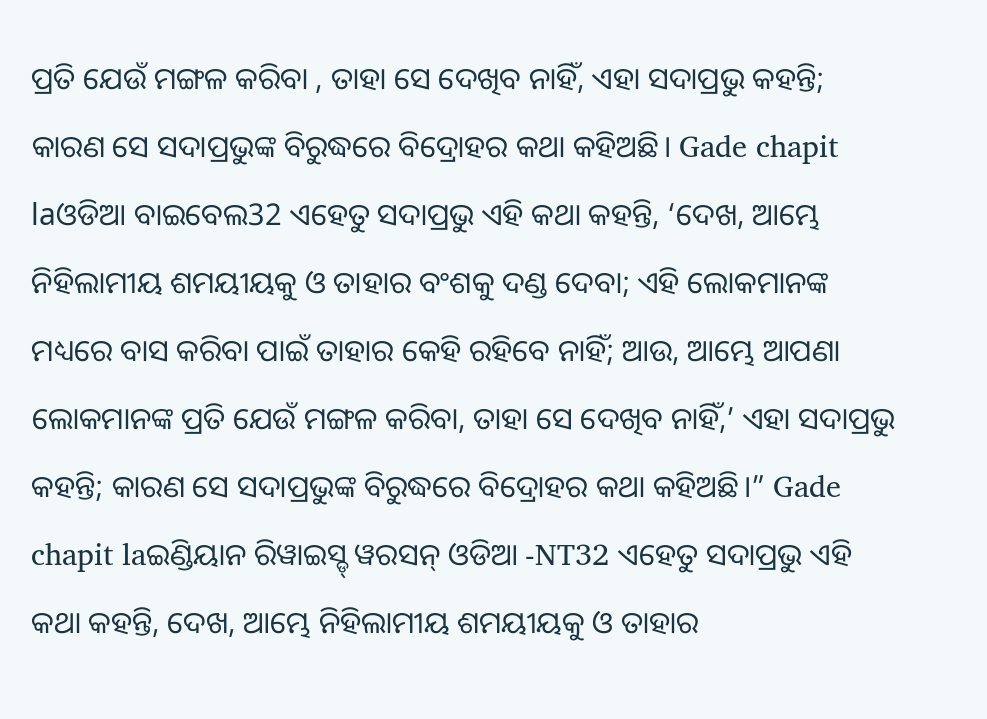ପ୍ରତି ଯେଉଁ ମଙ୍ଗଳ କରିବା , ତାହା ସେ ଦେଖିବ ନାହିଁ, ଏହା ସଦାପ୍ରଭୁ କହନ୍ତି; କାରଣ ସେ ସଦାପ୍ରଭୁଙ୍କ ବିରୁଦ୍ଧରେ ବିଦ୍ରୋହର କଥା କହିଅଛି। Gade chapit laଓଡିଆ ବାଇବେଲ32 ଏହେତୁ ସଦାପ୍ରଭୁ ଏହି କଥା କହନ୍ତି, ‘ଦେଖ, ଆମ୍ଭେ ନିହିଲାମୀୟ ଶମୟୀୟକୁ ଓ ତାହାର ବଂଶକୁ ଦଣ୍ଡ ଦେବା; ଏହି ଲୋକମାନଙ୍କ ମଧ୍ୟରେ ବାସ କରିବା ପାଇଁ ତାହାର କେହି ରହିବେ ନାହିଁ; ଆଉ, ଆମ୍ଭେ ଆପଣା ଲୋକମାନଙ୍କ ପ୍ରତି ଯେଉଁ ମଙ୍ଗଳ କରିବା, ତାହା ସେ ଦେଖିବ ନାହିଁ,’ ଏହା ସଦାପ୍ରଭୁ କହନ୍ତି; କାରଣ ସେ ସଦାପ୍ରଭୁଙ୍କ ବିରୁଦ୍ଧରେ ବିଦ୍ରୋହର କଥା କହିଅଛି।” Gade chapit laଇଣ୍ଡିୟାନ ରିୱାଇସ୍ଡ୍ ୱରସନ୍ ଓଡିଆ -NT32 ଏହେତୁ ସଦାପ୍ରଭୁ ଏହି କଥା କହନ୍ତି, ଦେଖ, ଆମ୍ଭେ ନିହିଲାମୀୟ ଶମୟୀୟକୁ ଓ ତାହାର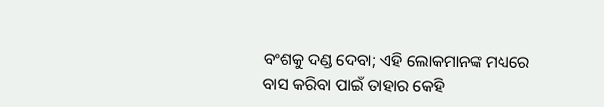ବଂଶକୁ ଦଣ୍ଡ ଦେବା; ଏହି ଲୋକମାନଙ୍କ ମଧ୍ୟରେ ବାସ କରିବା ପାଇଁ ତାହାର କେହି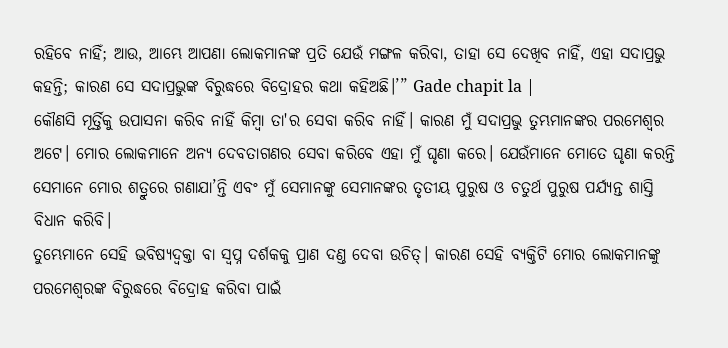ରହିବେ ନାହିଁ; ଆଉ, ଆମ୍ଭେ ଆପଣା ଲୋକମାନଙ୍କ ପ୍ରତି ଯେଉଁ ମଙ୍ଗଳ କରିବା, ତାହା ସେ ଦେଖିବ ନାହିଁ, ଏହା ସଦାପ୍ରଭୁ କହନ୍ତି; କାରଣ ସେ ସଦାପ୍ରଭୁଙ୍କ ବିରୁଦ୍ଧରେ ବିଦ୍ରୋହର କଥା କହିଅଛି।’” Gade chapit la |
କୌଣସି ମୂର୍ତ୍ତିକୁ ଉପାସନା କରିବ ନାହିଁ କିମ୍ବା ତା'ର ସେବା କରିବ ନାହିଁ। କାରଣ ମୁଁ ସଦାପ୍ରଭୁ ତୁମ୍ଭମାନଙ୍କର ପରମେଶ୍ୱର ଅଟେ। ମୋର ଲୋକମାନେ ଅନ୍ୟ ଦେବତାଗଣର ସେବା କରିବେ ଏହା ମୁଁ ଘୃଣା କରେ। ଯେଉଁମାନେ ମୋତେ ଘୃଣା କରନ୍ତି ସେମାନେ ମୋର ଶତ୍ରୁରେ ଗଣାଯା’ନ୍ତି ଏବଂ ମୁଁ ସେମାନଙ୍କୁ ସେମାନଙ୍କର ତୃତୀୟ ପୁରୁଷ ଓ ଚତୁର୍ଥ ପୁରୁଷ ପର୍ଯ୍ୟନ୍ତ ଶାସ୍ତି ବିଧାନ କରିବି।
ତୁମ୍ଭେମାନେ ସେହି ଭବିଷ୍ୟଦ୍ବକ୍ତା ବା ସ୍ୱପ୍ନ ଦର୍ଶକକୁ ପ୍ରାଣ ଦଣ୍ତ ଦେବା ଉଚିତ୍। କାରଣ ସେହି ବ୍ୟକ୍ତିଟି ମୋର ଲୋକମାନଙ୍କୁ ପରମେଶ୍ୱରଙ୍କ ବିରୁଦ୍ଧରେ ବିଦ୍ରୋହ କରିବା ପାଇଁ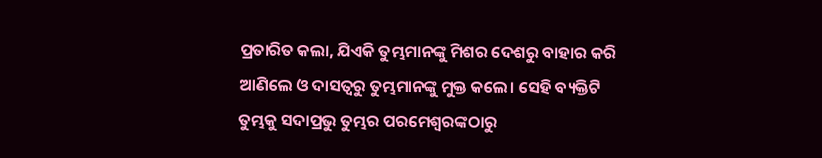ପ୍ରତାରିତ କଲା, ଯିଏକି ତୁମ୍ଭମାନଙ୍କୁ ମିଶର ଦେଶରୁ ବାହାର କରି ଆଣିଲେ ଓ ଦାସତ୍ୱରୁ ତୁମ୍ଭମାନଙ୍କୁ ମୁକ୍ତ କଲେ। ସେହି ବ୍ୟକ୍ତିଟି ତୁମ୍ଭକୁ ସଦାପ୍ରଭୁ ତୁମ୍ଭର ପରମେଶ୍ୱରଙ୍କଠାରୁ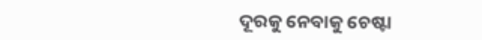ଦୂରକୁ ନେବାକୁ ଚେଷ୍ଟା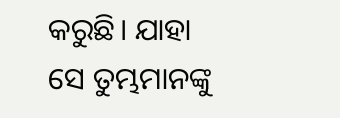କରୁଛି। ଯାହା ସେ ତୁମ୍ଭମାନଙ୍କୁ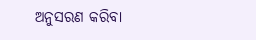ଅନୁସରଣ କରିବା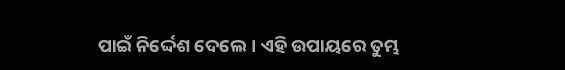ପାଇଁ ନିର୍ଦ୍ଦେଶ ଦେଲେ। ଏହି ଉପାୟରେ ତୁମ୍ଭ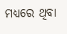ମଧ୍ୟରେ ଥିବା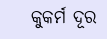କୁକର୍ମ ଦୂର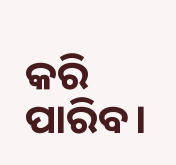କରି ପାରିବ।